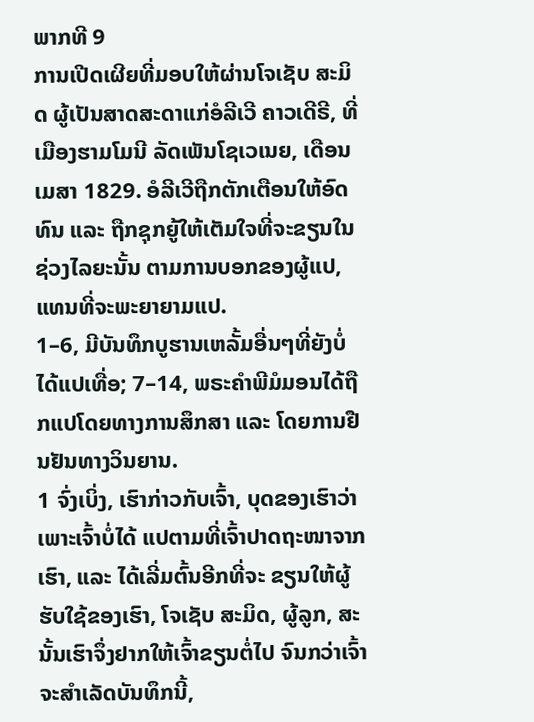ພາກທີ 9
ການເປີດເຜີຍທີ່ມອບໃຫ້ຜ່ານໂຈເຊັບ ສະມິດ ຜູ້ເປັນສາດສະດາແກ່ອໍລີເວີ ຄາວເດີຣີ, ທີ່ເມືອງຮາມໂມນີ ລັດເພັນໂຊເວເນຍ, ເດືອນເມສາ 1829. ອໍລີເວີຖືກຕັກເຕືອນໃຫ້ອົດທົນ ແລະ ຖືກຊຸກຍູ້ໃຫ້ເຕັມໃຈທີ່ຈະຂຽນໃນຊ່ວງໄລຍະນັ້ນ ຕາມການບອກຂອງຜູ້ແປ, ແທນທີ່ຈະພະຍາຍາມແປ.
1–6, ມີບັນທຶກບູຮານເຫລັ້ມອື່ນໆທີ່ຍັງບໍ່ໄດ້ແປເທື່ອ; 7–14, ພຣະຄຳພີມໍມອນໄດ້ຖືກແປໂດຍທາງການສຶກສາ ແລະ ໂດຍການຢືນຢັນທາງວິນຍານ.
1 ຈົ່ງເບິ່ງ, ເຮົາກ່າວກັບເຈົ້າ, ບຸດຂອງເຮົາວ່າ ເພາະເຈົ້າບໍ່ໄດ້ ແປຕາມທີ່ເຈົ້າປາດຖະໜາຈາກເຮົາ, ແລະ ໄດ້ເລີ່ມຕົ້ນອີກທີ່ຈະ ຂຽນໃຫ້ຜູ້ຮັບໃຊ້ຂອງເຮົາ, ໂຈເຊັບ ສະມິດ, ຜູ້ລູກ, ສະນັ້ນເຮົາຈຶ່ງຢາກໃຫ້ເຈົ້າຂຽນຕໍ່ໄປ ຈົນກວ່າເຈົ້າຈະສຳເລັດບັນທຶກນີ້,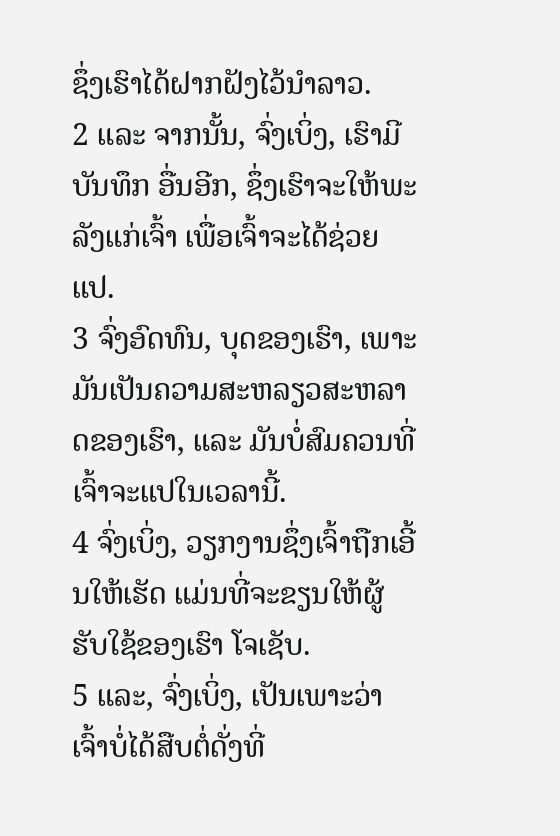ຊຶ່ງເຮົາໄດ້ຝາກຝັງໄວ້ນຳລາວ.
2 ແລະ ຈາກນັ້ນ, ຈົ່ງເບິ່ງ, ເຮົາມີ ບັນທຶກ ອື່ນອີກ, ຊຶ່ງເຮົາຈະໃຫ້ພະລັງແກ່ເຈົ້າ ເພື່ອເຈົ້າຈະໄດ້ຊ່ວຍແປ.
3 ຈົ່ງອົດທົນ, ບຸດຂອງເຮົາ, ເພາະມັນເປັນຄວາມສະຫລຽວສະຫລາດຂອງເຮົາ, ແລະ ມັນບໍ່ສົມຄວນທີ່ເຈົ້າຈະແປໃນເວລານີ້.
4 ຈົ່ງເບິ່ງ, ວຽກງານຊຶ່ງເຈົ້າຖືກເອີ້ນໃຫ້ເຮັດ ແມ່ນທີ່ຈະຂຽນໃຫ້ຜູ້ຮັບໃຊ້ຂອງເຮົາ ໂຈເຊັບ.
5 ແລະ, ຈົ່ງເບິ່ງ, ເປັນເພາະວ່າເຈົ້າບໍ່ໄດ້ສືບຕໍ່ດັ່ງທີ່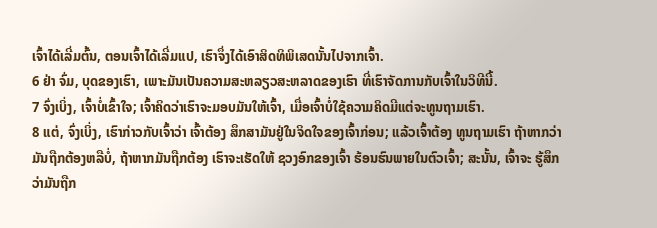ເຈົ້າໄດ້ເລີ່ມຕົ້ນ, ຕອນເຈົ້າໄດ້ເລີ່ມແປ, ເຮົາຈຶ່ງໄດ້ເອົາສິດທິພິເສດນັ້ນໄປຈາກເຈົ້າ.
6 ຢ່າ ຈົ່ມ, ບຸດຂອງເຮົາ, ເພາະມັນເປັນຄວາມສະຫລຽວສະຫລາດຂອງເຮົາ ທີ່ເຮົາຈັດການກັບເຈົ້າໃນວິທີນີ້.
7 ຈົ່ງເບິ່ງ, ເຈົ້າບໍ່ເຂົ້າໃຈ; ເຈົ້າຄິດວ່າເຮົາຈະມອບມັນໃຫ້ເຈົ້າ, ເມື່ອເຈົ້າບໍ່ໃຊ້ຄວາມຄິດມີແຕ່ຈະທູນຖາມເຮົາ.
8 ແຕ່, ຈົ່ງເບິ່ງ, ເຮົາກ່າວກັບເຈົ້າວ່າ ເຈົ້າຕ້ອງ ສຶກສາມັນຢູ່ໃນຈິດໃຈຂອງເຈົ້າກ່ອນ; ແລ້ວເຈົ້າຕ້ອງ ທູນຖາມເຮົາ ຖ້າຫາກວ່າມັນຖືກຕ້ອງຫລືບໍ່, ຖ້າຫາກມັນຖືກຕ້ອງ ເຮົາຈະເຮັດໃຫ້ ຊວງອົກຂອງເຈົ້າ ຮ້ອນຮົນພາຍໃນຕົວເຈົ້າ; ສະນັ້ນ, ເຈົ້າຈະ ຮູ້ສຶກວ່າມັນຖືກ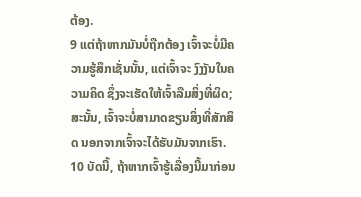ຕ້ອງ.
9 ແຕ່ຖ້າຫາກມັນບໍ່ຖືກຕ້ອງ ເຈົ້າຈະບໍ່ມີຄວາມຮູ້ສຶກເຊັ່ນນັ້ນ, ແຕ່ເຈົ້າຈະ ງົງງັນໃນຄວາມຄິດ ຊຶ່ງຈະເຮັດໃຫ້ເຈົ້າລືມສິ່ງທີ່ຜິດ; ສະນັ້ນ, ເຈົ້າຈະບໍ່ສາມາດຂຽນສິ່ງທີ່ສັກສິດ ນອກຈາກເຈົ້າຈະໄດ້ຮັບມັນຈາກເຮົາ.
10 ບັດນີ້, ຖ້າຫາກເຈົ້າຮູ້ເລື່ອງນີ້ມາກ່ອນ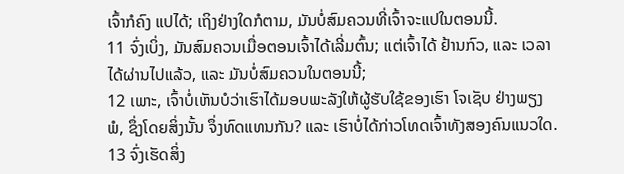ເຈົ້າກໍຄົງ ແປໄດ້; ເຖິງຢ່າງໃດກໍຕາມ, ມັນບໍ່ສົມຄວນທີ່ເຈົ້າຈະແປໃນຕອນນີ້.
11 ຈົ່ງເບິ່ງ, ມັນສົມຄວນເມື່ອຕອນເຈົ້າໄດ້ເລີ່ມຕົ້ນ; ແຕ່ເຈົ້າໄດ້ ຢ້ານກົວ, ແລະ ເວລາໄດ້ຜ່ານໄປແລ້ວ, ແລະ ມັນບໍ່ສົມຄວນໃນຕອນນີ້;
12 ເພາະ, ເຈົ້າບໍ່ເຫັນບໍວ່າເຮົາໄດ້ມອບພະລັງໃຫ້ຜູ້ຮັບໃຊ້ຂອງເຮົາ ໂຈເຊັບ ຢ່າງພຽງພໍ, ຊຶ່ງໂດຍສິ່ງນັ້ນ ຈຶ່ງທົດແທນກັນ? ແລະ ເຮົາບໍ່ໄດ້ກ່າວໂທດເຈົ້າທັງສອງຄົນແນວໃດ.
13 ຈົ່ງເຮັດສິ່ງ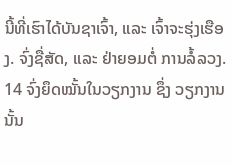ນີ້ທີ່ເຮົາໄດ້ບັນຊາເຈົ້າ, ແລະ ເຈົ້າຈະຮຸ່ງເຮືອງ. ຈົ່ງຊື່ສັດ, ແລະ ຢ່າຍອມຕໍ່ ການລໍ້ລວງ.
14 ຈົ່ງຍຶດໝັ້ນໃນວຽກງານ ຊຶ່ງ ວຽກງານນັ້ນ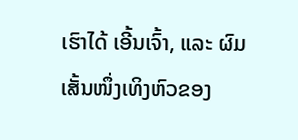ເຮົາໄດ້ ເອີ້ນເຈົ້າ, ແລະ ຜົມເສັ້ນໜຶ່ງເທິງຫົວຂອງ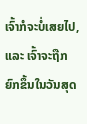ເຈົ້າກໍຈະບໍ່ເສຍໄປ, ແລະ ເຈົ້າຈະຖືກ ຍົກຂຶ້ນໃນວັນສຸດ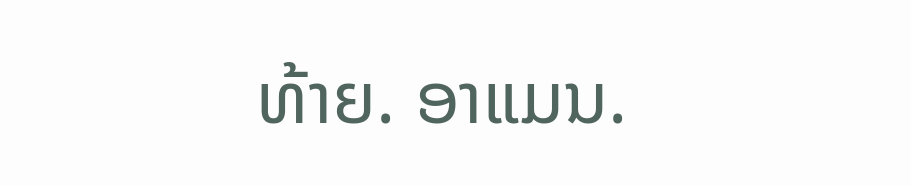ທ້າຍ. ອາແມນ.